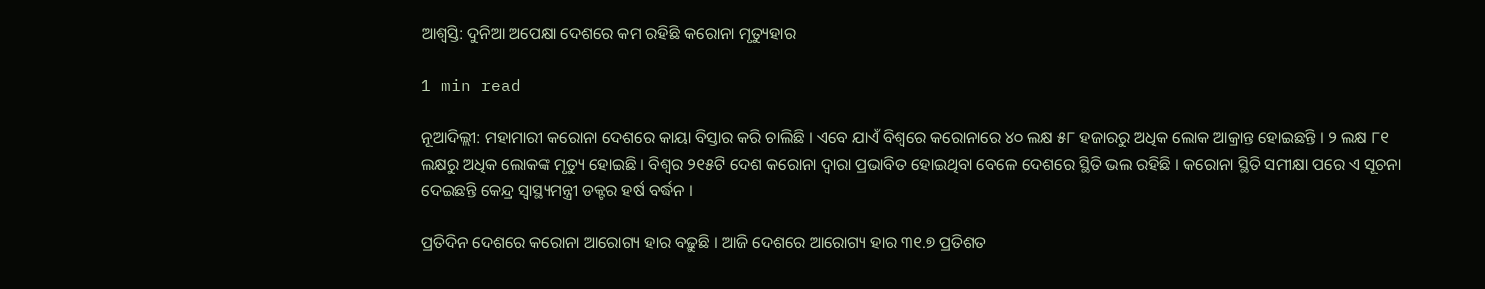ଆଶ୍ୱସ୍ତି: ଦୁନିଆ ଅପେକ୍ଷା ଦେଶରେ କମ ରହିଛି କରୋନା ମୃତ୍ୟୁହାର

1 min read

ନୂଆଦିଲ୍ଲୀ: ମହାମାରୀ କରୋନା ଦେଶରେ କାୟା ବିସ୍ତାର କରି ଚାଲିଛି । ଏବେ ଯାଏଁ ବିଶ୍ୱରେ କରୋନାରେ ୪୦ ଲକ୍ଷ ୫୮ ହଜାରରୁ ଅଧିକ ଲୋକ ଆକ୍ରାନ୍ତ ହୋଇଛନ୍ତି । ୨ ଲକ୍ଷ ୮୧ ଲକ୍ଷରୁ ଅଧିକ ଲୋକଙ୍କ ମୃତ୍ୟୁ ହୋଇଛି । ବିଶ୍ୱର ୨୧୫ଟି ଦେଶ କରୋନା ଦ୍ୱାରା ପ୍ରଭାବିତ ହୋଇଥିବା ବେଳେ ଦେଶରେ ସ୍ଥିତି ଭଲ ରହିଛି । କରୋନା ସ୍ଥିତି ସମୀକ୍ଷା ପରେ ଏ ସୂଚନା ଦେଇଛନ୍ତି କେନ୍ଦ୍ର ସ୍ୱାସ୍ଥ୍ୟମନ୍ତ୍ରୀ ଡକ୍ଟର ହର୍ଷ ବର୍ଦ୍ଧନ ।

ପ୍ରତିଦିନ ଦେଶରେ କରୋନା ଆରୋଗ୍ୟ ହାର ବଢ଼ୁଛି । ଆଜି ଦେଶରେ ଆରୋଗ୍ୟ ହାର ୩୧.୭ ପ୍ରତିଶତ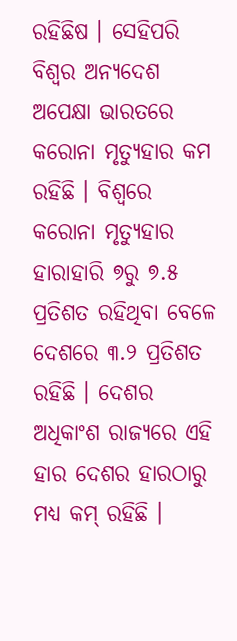ରହିଛିଷ । ସେହିପରି ବିଶ୍ୱର ଅନ୍ୟଦେଶ ଅପେକ୍ଷା ଭାରତରେ କରୋନା ମୃତ୍ୟୁହାର କମ ରହିଛି । ବିଶ୍ୱରେ କରୋନା ମୃତ୍ୟୁହାର ହାରାହାରି ୭ରୁ ୭.୫ ପ୍ରତିଶତ ରହିଥିବା ବେଳେ ଦେଶରେ ୩.୨ ପ୍ରତିଶତ ରହିଛି । ଦେଶର ଅଧିକାଂଶ ରାଜ୍ୟରେ ଏହି ହାର ଦେଶର ହାରଠାରୁ ମଧ୍ୟ କମ୍ ରହିଛି ।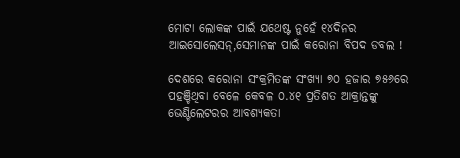ମୋଟା ଲୋକଙ୍କ ପାଇଁ ଯଥେଷ୍ଟ ନୁହେଁ ୧୪ଦିନର ଆଇସୋଲେସନ୍,ସେମାନଙ୍କ ପାଇଁ କରୋନା ବିପଦ ଡବଲ !

ଦେଶରେ କରୋନା ସଂକ୍ରମିତଙ୍କ ସଂଖ୍ୟା ୭୦ ହଜାର ୭୫୬ରେ ପହଞ୍ଚିଥିବା ବେଳେ କେବଳ ୦.୪୧ ପ୍ରତିଶତ ଆକ୍ରାନ୍ତଙ୍କୁ ଭେଣ୍ଟିଲେଟରର ଆବଶ୍ୟକତା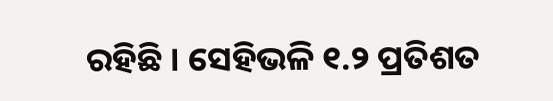ରହିଛି । ସେହିଭଳି ୧.୨ ପ୍ରତିଶତ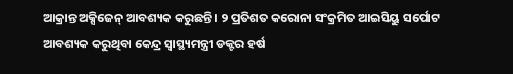ଆକ୍ରାନ୍ତ ଅକ୍ସିଜେନ୍ ଆବଶ୍ୟକ କରୁଛନ୍ତି । ୨ ପ୍ରତିଶତ କରୋନା ସଂକ୍ରମିତ ଆଇସିୟୁ ସର୍ପୋଟ ଆବଶ୍ୟକ କରୁଥିବା କେନ୍ଦ୍ର ସ୍ୱାସ୍ଥ୍ୟମନ୍ତ୍ରୀ ଡକ୍ଟର ହର୍ଷ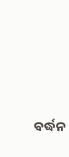ବର୍ଦ୍ଧନ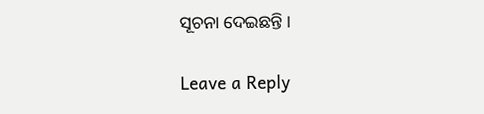ସୂଚନା ଦେଇଛନ୍ତି ।

Leave a Reply